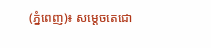(ភ្នំពេញ)៖ សម្តេចតេជោ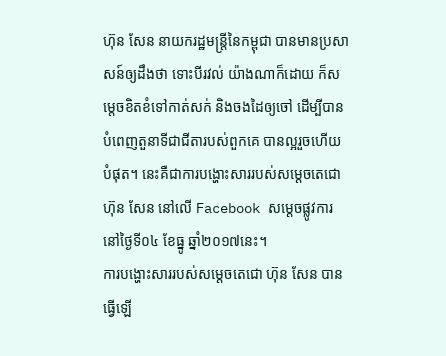ហ៊ុន សែន នាយករដ្ឋមន្រ្តីនៃកម្ពុជា បានមានប្រសាសន៍ឲ្យដឹងថា ទោះបីរវល់ យ៉ាងណាក៏ដោយ ក៏សម្តេចខិតខំទៅកាត់សក់ និងចងដៃឲ្យចៅ ដើម្បីបានបំពេញតួនាទីជាជីតារបស់ពួកគេ បានល្អរួចហើយបំផុត។ នេះគឺជាការបង្ហោះសាររបស់សម្តេចតេជោ ហ៊ុន សែន នៅលើ Facebook សម្តេចផ្លូវការនៅថ្ងៃទី០៤ ខែធ្នូ ឆ្នាំ២០១៧នេះ។
ការបង្ហោះសាររបស់សម្តេចតេជោ ហ៊ុន សែន បានធ្វើឡើ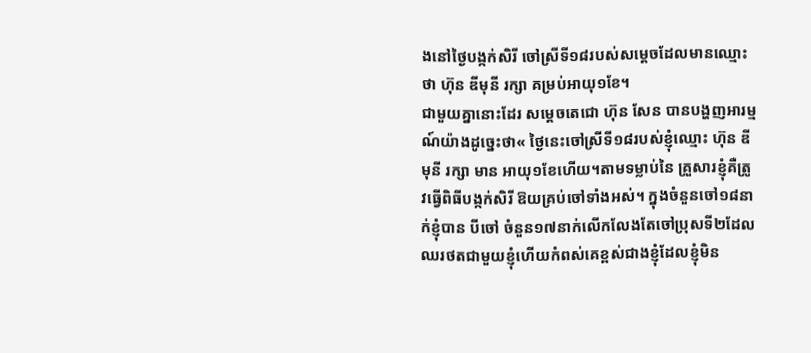ងនៅថ្ងៃបង្កក់សិរី ចៅស្រីទី១៨របស់សម្តេចដែលមានឈ្មោះថា ហ៊ុន ឌីមុនី រក្សា គម្រប់អាយុ១ខែ។
ជាមួយគ្នានោះដែរ សម្តេចតេជោ ហ៊ុន សែន បានបង្ហញអារម្មណ៍យ៉ាងដូច្នេះថា« ថ្ងៃនេះចៅស្រីទី១៨របស់ខ្ញុំឈ្មោះ ហ៊ុន ឌីមុនី រក្សា មាន អាយុ១ខែហើយ។តាមទម្លាប់នៃ គ្រួសារខ្ញុំគឺត្រូវធ្វើពិធីបង្កក់សិរី ឱយគ្រប់ចៅទាំងអស់។ ក្នុងចំនួនចៅ១៨នាក់ខ្ញុំបាន បីចៅ ចំនួន១៧នាក់លើកលែងតែចៅប្រុសទី២ដែលឈរថតជាមួយខ្ញុំហើយកំពស់គេខ្ពស់ជាងខ្ញុំដែលខ្ញុំមិន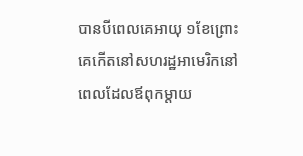បានបីពេលគេអាយុ ១ខែព្រោះគេកើតនៅសហរដ្ឋអាមេរិកនៅពេលដែលឪពុកម្តាយ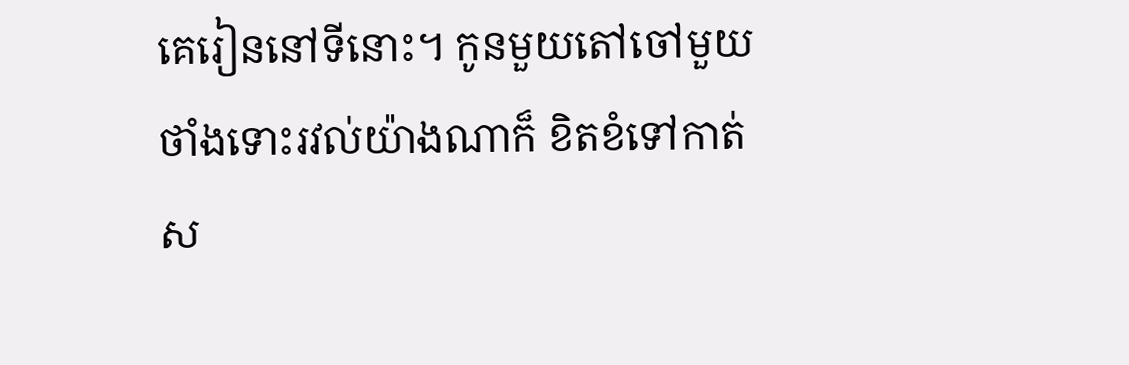គេរៀននៅទីនោះ។ កូនមួយតៅចៅមួយថាំងទោះរវល់យ៉ាងណាក៏ ខិតខំទៅកាត់ស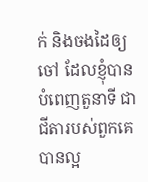ក់ និងចងដៃឲ្យចៅ ដែលខ្ញុំបានបំពេញតួនាទី ជាជីតារបស់ពួកគេបានល្អ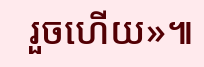រួចហើយ»៕